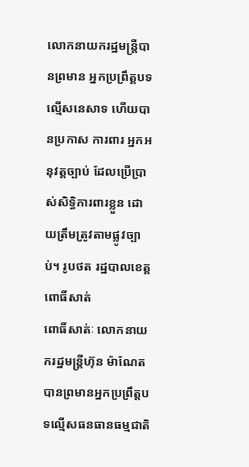លោកនាយករដ្ឋមន្រ្តីបានព្រមាន អ្នកប្រព្រឹត្តបទល្មើសនេសាទ ហើយបានប្រកាស ការពារ អ្នកអនុវត្តច្បាប់ ដែលប្រើប្រាស់សិទ្ធិការពារខ្លួន ដោយត្រឹមត្រូវតាមផ្លូវច្បាប់។ រូបថត រដ្ឋបាលខេត្តពោធិ៍សាត់
ពោធិ៍សាត់ៈ លោកនាយករដ្ឋមន្រ្តីហ៊ុន ម៉ាណែតបានព្រមានអ្នកប្រព្រឹត្តបទល្មើសធនធានធម្មជាតិ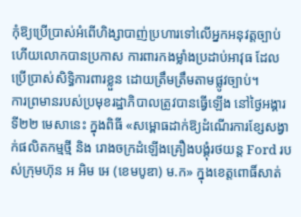កុំឱ្យប្រើប្រាស់អំពើហិង្សាបាញ់ប្រហារទៅលើអ្នកអនុវត្តច្បាប់ ហើយលោកបានប្រកាស ការពារកងម្លាំងប្រដាប់អាវុធ ដែលប្រើប្រាស់សិទ្ធិការពារខ្លួន ដោយត្រឹមត្រឹមតាមផ្លូវច្បាប់។
ការព្រមានរបស់ប្រមុខរដ្ឋាភិបាលត្រូវបានធ្វើឡើង នៅថ្ងៃអង្គារ ទី២២ មេសានេះ ក្នុងពិធី «សម្ពោធដាក់ឱ្យដំណើរការខ្សែសង្វាក់ផលិតកម្មថ្មី និង រោងចក្រដំឡើងគ្រឿងបង្គុំរថយន្ត Ford របស់ក្រុមហ៊ុន អ អិម អេ (ខេមបូឌា) ម.ក» ក្នុងខេត្តពោធិ៍សាត់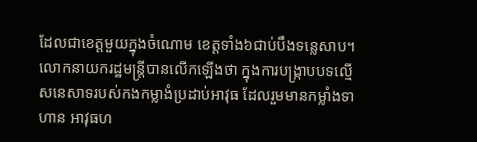ដែលជាខេត្តមួយក្នុងចំណោម ខេត្តទាំង៦ជាប់បឹងទន្លេសាប។
លោកនាយករដ្ឋមន្រ្តីបានលើកឡើងថា ក្នុងការបង្ក្រាបបទល្មើសនេសាទរបស់កងកម្លាងំប្រដាប់អាវុធ ដែលរួមមានកម្លាំងទាហាន អាវុធហ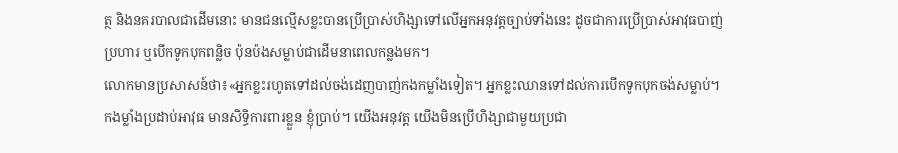ត្ថ និងនគរបាលជាដើមនោះ មានជនល្មើសខ្លះបានប្រើប្រាស់ហិង្សាទៅលើអ្នកអនុវត្តច្បាប់ទាំងនេះ ដូចជាការប្រើប្រាស់អាវុធបាញ់ប្រហារ ឬបើកទូកបុកពន្លិច ប៉ុនប៉ងសម្លាប់ជាដើមនាពេលកន្លងមក។
លោកមានប្រសាសន៍ថា៖«អ្នកខ្លះរហូតទៅដល់ចង់ដេញបាញ់កងកម្លាំងទៀត។ អ្នកខ្លះឈានទៅដល់ការបើកទូកបុកចង់សម្លាប់។ កងម្លាំងប្រដាប់អាវុធ មានសិទ្ធិការពារខ្លួន ខ្ញុំប្រាប់។ យើងអនុវត្ត យើងមិនប្រើហិង្សាជាមួយប្រជា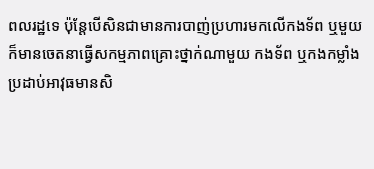ពលរដ្ឋទេ ប៉ុន្តែបើសិនជាមានការបាញ់ប្រហារមកលើកងទ័ព ឬមួយក៏មានចេតនាធ្វើសកម្មភាពគ្រោះថ្នាក់ណាមួយ កងទ័ព ឬកងកម្លាំងប្រដាប់អាវុធមានសិ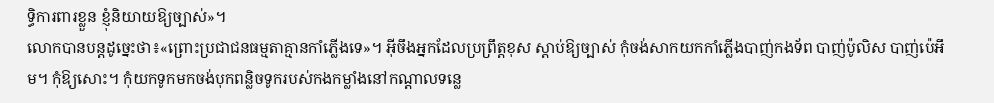ទ្ធិការពារខ្លួន ខ្ញុំនិយាយឱ្យច្បាស់»។
លោកបានបន្តដូច្នេះថា៖«ព្រោះប្រជាជនធម្មតាគ្មានកាំភ្លើងទេ»។ អ៊ីចឹងអ្នកដែលប្រព្រឹត្តខុស ស្តាប់ឱ្យច្បាស់ កុំចង់សាកយកកាំភ្លើងបាញ់កងទ័ព បាញ់ប៉ូលិស បាញ់ប៉េអឹម។ កុំឱ្យសោះ។ កុំយកទូកមកចង់បុកពន្លិចទូករបស់កងកម្លាំងនៅកណ្តាលទន្លេ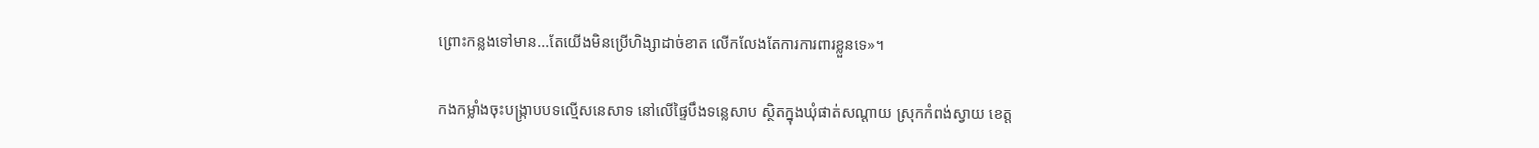ព្រោះកន្លងទៅមាន...តែយើងមិនប្រើហិង្សាដាច់ខាត លើកលែងតែការការពារខ្លួនទេ»។

កងកម្លាំងចុះបង្ក្រាបបទល្មើសនេសាទ នៅលើផ្ទៃបឹងទន្លេសាប ស្ថិតក្នុងឃុំផាត់សណ្ដាយ ស្រុកកំពង់ស្វាយ ខេត្ត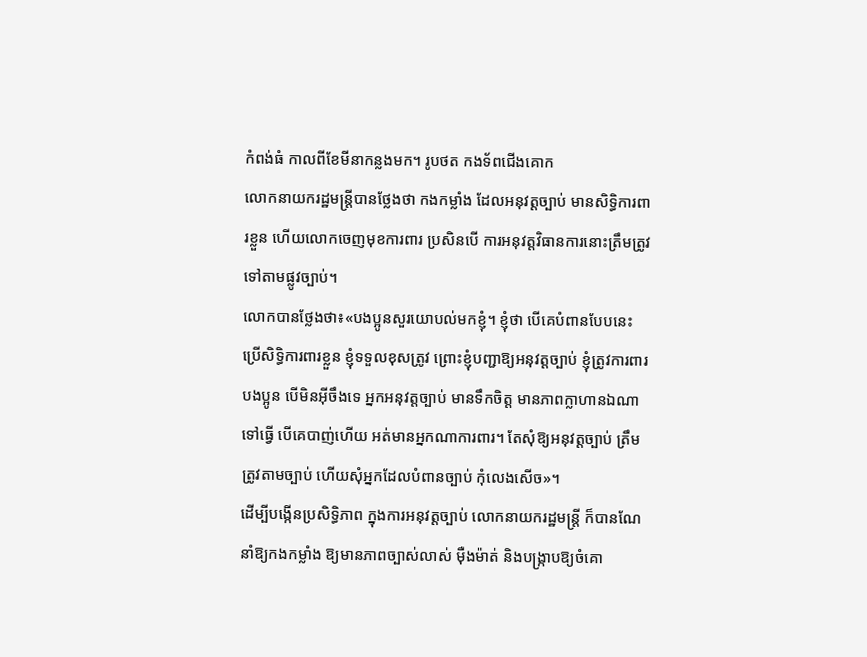កំពង់ធំ កាលពីខែមីនាកន្លងមក។ រូបថត កងទ័ពជើងគោក
លោកនាយករដ្ឋមន្រ្តីបានថ្លែងថា កងកម្លាំង ដែលអនុវត្តច្បាប់ មានសិទ្ធិការពារខ្លួន ហើយលោកចេញមុខការពារ ប្រសិនបើ ការអនុវត្តវិធានការនោះត្រឹមត្រូវទៅតាមផ្លូវច្បាប់។
លោកបានថ្លែងថា៖«បងប្អូនសួរយោបល់មកខ្ញុំ។ ខ្ញុំថា បើគេបំពានបែបនេះ ប្រើសិទ្ធិការពារខ្លួន ខ្ញុំទទួលខុសត្រូវ ព្រោះខ្ញុំបញ្ជាឱ្យអនុវត្តច្បាប់ ខ្ញុំត្រូវការពារបងប្អូន បើមិនអ៊ីចឹងទេ អ្នកអនុវត្តច្បាប់ មានទឹកចិត្ត មានភាពក្លាហានឯណាទៅធ្វើ បើគេបាញ់ហើយ អត់មានអ្នកណាការពារ។ តែសុំឱ្យអនុវត្តច្បាប់ ត្រឹមត្រូវតាមច្បាប់ ហើយសុំអ្នកដែលបំពានច្បាប់ កុំលេងសើច»។
ដើម្បីបង្កើនប្រសិទ្ធិភាព ក្នុងការអនុវត្តច្បាប់ លោកនាយករដ្ឋមន្រ្តី ក៏បានណែនាំឱ្យកងកម្លាំង ឱ្យមានភាពច្បាស់លាស់ ម៉ឺងម៉ាត់ និងបង្ក្រាបឱ្យចំគោ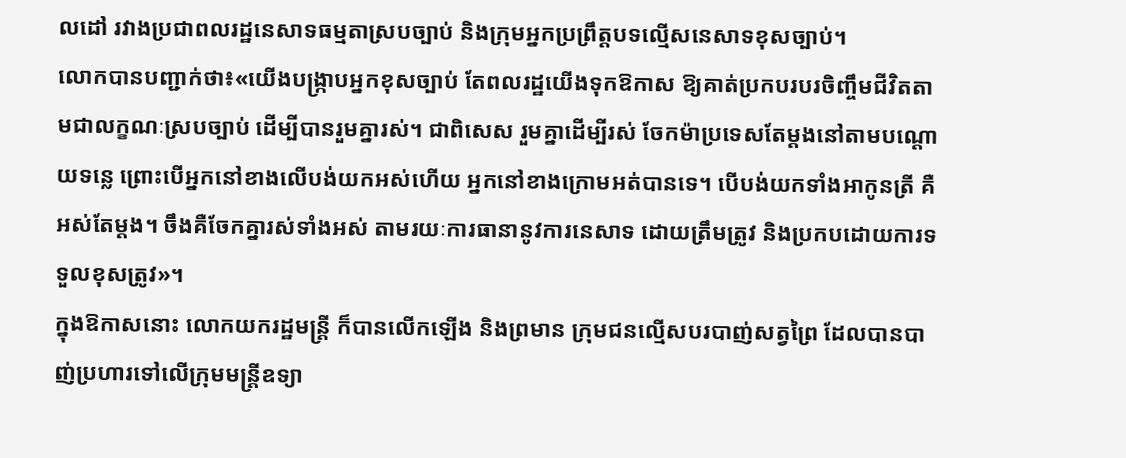លដៅ រវាងប្រជាពលរដ្ឋនេសាទធម្មតាស្របច្បាប់ និងក្រុមអ្នកប្រព្រឹត្តបទល្មើសនេសាទខុសច្បាប់។
លោកបានបញ្ជាក់ថា៖«យើងបង្រ្កាបអ្នកខុសច្បាប់ តែពលរដ្ឋយើងទុកឱកាស ឱ្យគាត់ប្រកបរបរចិញ្ចឹមជីវិតតាមជាលក្ខណៈស្របច្បាប់ ដើម្បីបានរួមគ្នារស់។ ជាពិសេស រួមគ្នាដើម្បីរស់ ចែកម៉ាប្រទេសតែម្តងនៅតាមបណ្តោយទន្លេ ព្រោះបើអ្នកនៅខាងលើបង់យកអស់ហើយ អ្នកនៅខាងក្រោមអត់បានទេ។ បើបង់យកទាំងអាកូនត្រី គឺអស់តែម្តង។ ចឹងគឺចែកគ្នារស់ទាំងអស់ តាមរយៈការធានានូវការនេសាទ ដោយត្រឹមត្រូវ និងប្រកបដោយការទទួលខុសត្រូវ»។
ក្នុងឱកាសនោះ លោកយករដ្ឋមន្រ្តី ក៏បានលើកឡើង និងព្រមាន ក្រុមជនល្មើសបរបាញ់សត្វព្រៃ ដែលបានបាញ់ប្រហារទៅលើក្រុមមន្រ្តីឧទ្យា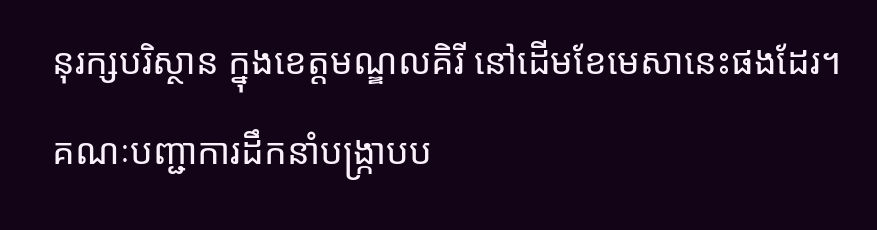នុរក្សបរិស្ថាន ក្នុងខេត្តមណ្ឌលគិរី នៅដើមខែមេសានេះផងដែរ។
គណៈបញ្ជាការដឹកនាំបង្រ្កាបប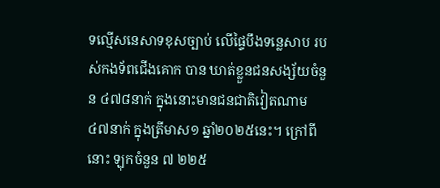ទល្មើសនេសាទខុសច្បាប់ លើផ្ទៃបឹងទន្លេសាប របស់កងទ័ពជើងគោក បាន ឃាត់ខ្លួនជនសង្ស័យចំនួន ៤៧៨នាក់ ក្នុងនោះមានជនជាតិវៀតណាម៤៧នាក់ ក្នុងត្រីមាស១ ឆ្នាំ២០២៥នេះ។ ក្រៅពីនោះ ឡុកចំនួន ៧ ២២៥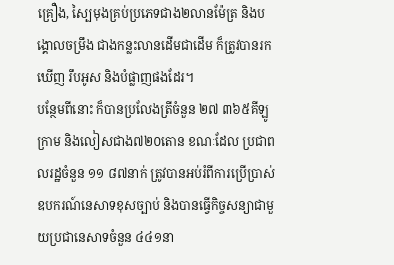គ្រឿង, ស្បៃមុងគ្រប់ប្រភេទជាង២លានម៉ែត្រ និងបង្គោលចម្រឹង ជាងកន្លះលានដើមជាដើម ក៏ត្រូវបានរកឃើញ រឹបអូស និងបំផ្លាញផងដែរ។
បន្ថែមពីនោះ ក៏បានប្រលែងត្រីចំនួន ២៧ ៣៦៥គីឡូក្រាម និងលៀសជាង៧២០តោន ខណៈដែល ប្រជាពលរដ្ឋចំនួន ១១ ៨៧នាក់ ត្រូវបានអប់រំពីការប្រើប្រាស់ឧបករណ៍នេសាទខុសច្បាប់ និងបានធ្វើកិច្ចសន្យាជាមួយប្រជានេសាទចំនួន ៤៤១នា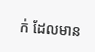ក់ ដែលមាន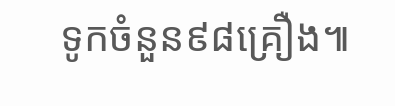ទូកចំនួន៩៨គ្រឿង៕